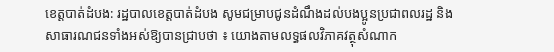ខេត្តបាត់ដំបង: រដ្ឋបាលខេត្តបាត់ដំបង សូមជម្រាបជូនដំណឹងដល់បងប្អូនប្រជាពលរដ្ឋ និងសាធារណជនទាំងអស់ឱ្យបានជ្រាបថា ៖ យោងតាមលទ្ធផលវិភាគវត្ថុសំណាក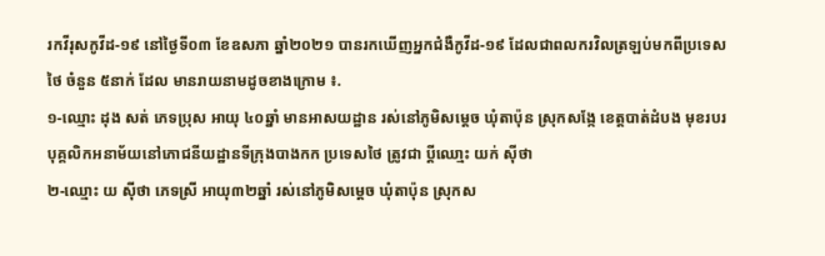រកវីរុសកូវីដ-១៩ នៅថ្ងៃទី០៣ ខែឧសភា ឆ្នាំ២០២១ បានរកឃើញអ្នកជំងឺកូវីដ-១៩ ដែលជាពលករវិលត្រឡប់មកពីប្រទេសថៃ ចំនួន ៥នាក់ ដែល មានរាយនាមដូចខាងក្រោម ៖.
១-ឈ្មោះ ដុង សត់ ភេទប្រុស អាយុ ៤០ឆ្នាំ មានអាសយដ្ឋាន រស់នៅភូមិសម្ដេច ឃុំតាប៉ុន ស្រុកសង្កែ ខេត្តបាត់ដំបង មុខរបរ បុគ្គលិកអនាម័យនៅភោជនីយដ្ឋានទីក្រុងបាងកក ប្រទេសថៃ ត្រូវជា ប្ដីឈោ្មះ យក់ ស៊ីថា
២-ឈ្មោះ យ ស៊ីថា ភេទស្រី អាយុ៣២ឆ្នាំ រស់នៅភូមិសម្ដេច ឃុំតាប៉ុន ស្រុកស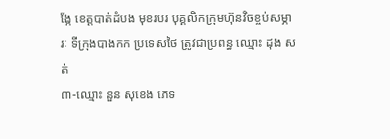ង្កែ ខេត្តបាត់ដំបង មុខរបរ បុគ្គលិកក្រុមហ៊ុនវិចខ្ចប់សម្ភារៈ ទីក្រុងបាងកក ប្រទេសថៃ ត្រូវជាប្រពន្ធ ឈ្មោះ ដុង សត់
៣-ឈ្មោះ នួន សុខេង ភេទ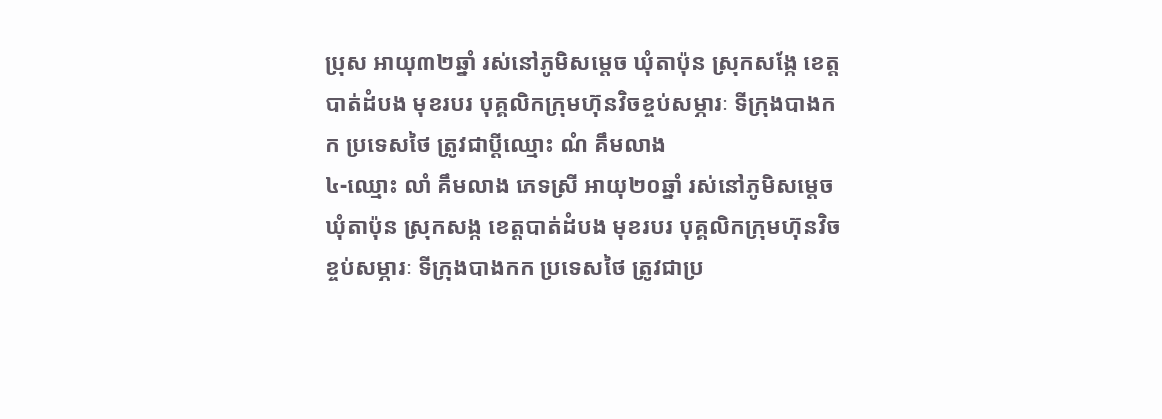ប្រុស អាយុ៣២ឆ្នាំ រស់នៅភូមិសម្តេច ឃុំតាប៉ុន ស្រុកសង្កែ ខេត្តបាត់ដំបង មុខរបរ បុគ្គលិកក្រុមហ៊ុនវិចខ្ចប់សម្ភារៈ ទីក្រុងបាងកក ប្រទេសថៃ ត្រូវជាប្ដីឈ្មោះ ណំ គឹមលាង
៤-ឈ្មោះ លាំ គឹមលាង ភេទស្រី អាយុ២០ឆ្នាំ រស់នៅភូមិសម្តេច ឃុំតាប៉ុន ស្រុកសង្ក ខេត្តបាត់ដំបង មុខរបរ បុគ្គលិកក្រុមហ៊ុនវិចខ្ចប់សម្ភារៈ ទីក្រុងបាងកក ប្រទេសថៃ ត្រូវជាប្រ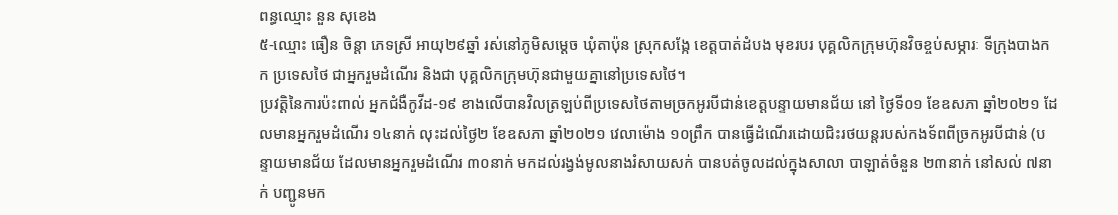ពន្ធឈ្មោះ នួន សុខេង
៥-ឈ្មោះ ធឿន ចិន្តា ភេទស្រី អាយុ២៩ឆ្នាំ រស់នៅភូមិសម្ដេច ឃុំតាប៉ុន ស្រុកសង្កែ ខេត្តបាត់ដំបង មុខរបរ បុគ្គលិកក្រុមហ៊ុនវិចខ្ចប់សម្ភារៈ ទីក្រុងបាងកក ប្រទេសថៃ ជាអ្នករួមដំណើរ និងជា បុគ្គលិកក្រុមហ៊ុនជាមួយគ្នានៅប្រទេសថៃ។
ប្រវត្តិនៃការប៉ះពាល់ អ្នកជំងឺកូវីដ-១៩ ខាងលើបានវិលត្រឡប់ពីប្រទេសថៃតាមច្រកអូរបីជាន់ខេត្តបន្ទាយមានជ័យ នៅ ថ្ងៃទី០១ ខែឧសភា ឆ្នាំ២០២១ ដែលមានអ្នករួមដំណើរ ១៤នាក់ លុះដល់ថ្ងៃ២ ខែឧសភា ឆ្នាំ២០២១ វេលាម៉ោង ១០ព្រឹក បានធ្វើដំណើរដោយជិះរថយន្តរបស់កងទ័ពពីច្រកអូរបីជាន់ (បន្ទាយមានជ័យ ដែលមានអ្នករួមដំណើរ ៣០នាក់ មកដល់រង្វង់មូលនាងរំសាយសក់ បានបត់ចូលដល់ក្នុងសាលា បាឡាត់ចំនួន ២៣នាក់ នៅសល់ ៧នាក់ បញ្ជូនមក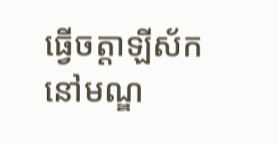ធ្វើចត្តាឡីស័កនៅមណ្ឌ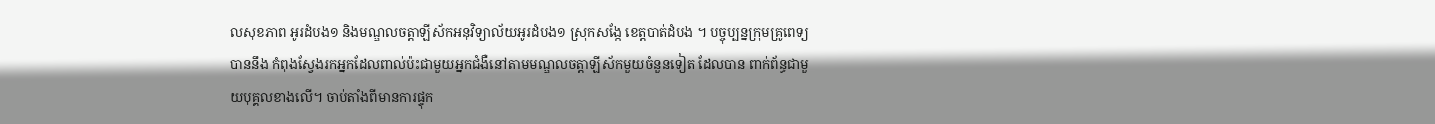លសុខភាព អូរដំបង១ និងមណ្ឌលចត្តាឡីស័កអនុវិទ្យាល័យអូរដំបង១ ស្រុកសង្កែ ខេត្តបាត់ដំបង ។ បច្ចុប្បន្នក្រុមគ្រូពេទ្យបាននឹង កំពុងស្វែងរកអ្នកដែលពាល់ប៉ះជាមួយអ្នកជំងឺនៅតាមមណ្ឌលចត្តាឡីស័កមួយចំនួនទៀត ដែលបាន ពាក់ព័ន្ធជាមួយបុគ្គលខាងលើ។ ចាប់តាំងពីមានការផ្ទុក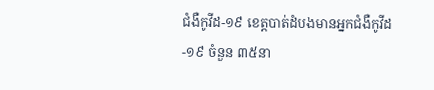ជំងឺកូវីដ-១៩ ខេត្តបាត់ដំបងមានអ្នកជំងឺកូវីដ-១៩ ចំនួន ៣៥នា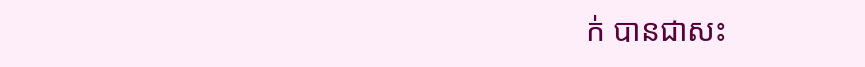ក់ បានជាសះ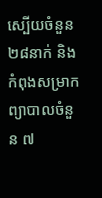ស្បើយចំនួន ២៨នាក់ និងកំពុងសម្រាកព្យាបាលចំនួន ៧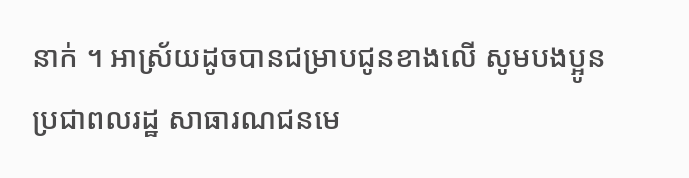នាក់ ។ អាស្រ័យដូចបានជម្រាបជូនខាងលើ សូមបងប្អូនប្រជាពលរដ្ឋ សាធារណជនមេ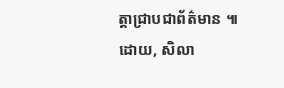ត្តាជ្រាបជាព័ត៌មាន ៕
ដោយ, សិលា